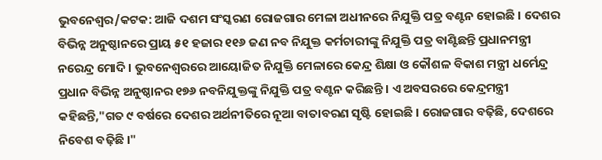ଭୁବନେଶ୍ବର/କଟକ: ଆଜି ଦଶମ ସଂସ୍କରଣ ରୋଜଗାର ମେଳା ଅଧୀନରେ ନିଯୁକ୍ତି ପତ୍ର ବଣ୍ଟନ ହୋଇଛି । ଦେଶର ବିଭିନ୍ନ ଅନୁଷ୍ଠାନରେ ପ୍ରାୟ ୫୧ ହଜାର ୧୧୬ ଜଣ ନବ ନିଯୁକ୍ତ କର୍ମଚାରୀଙ୍କୁ ନିଯୁକ୍ତି ପତ୍ର ବାଣ୍ଟିଛନ୍ତି ପ୍ରଧାନମନ୍ତ୍ରୀ ନରେନ୍ଦ୍ର ମୋଦି । ଭୁବନେଶ୍ବରରେ ଆୟୋଜିତ ନିଯୁକ୍ତି ମେଳାରେ କେନ୍ଦ୍ର ଶିକ୍ଷା ଓ କୌଶଳ ବିକାଶ ମନ୍ତ୍ରୀ ଧର୍ମେନ୍ଦ୍ର ପ୍ରଧାନ ବିଭିନ୍ନ ଅନୁଷ୍ଠାନର ୧୭୬ ନବନିଯୁକ୍ତଙ୍କୁ ନିଯୁକ୍ତି ପତ୍ର ବଣ୍ଟନ କରିଛନ୍ତି । ଏ ଅବସରରେ କେନ୍ଦ୍ରମନ୍ତ୍ରୀ କହିଛନ୍ତି,"ଗତ ୯ ବର୍ଷରେ ଦେଶର ଅର୍ଥନୀତିରେ ନୂଆ ବାତାବରଣ ସୃଷ୍ଟି ହୋଇଛି । ରୋଜଗାର ବଢ଼ିଛି, ଦେଶରେ ନିବେଶ ବଢ଼ିଛି ।"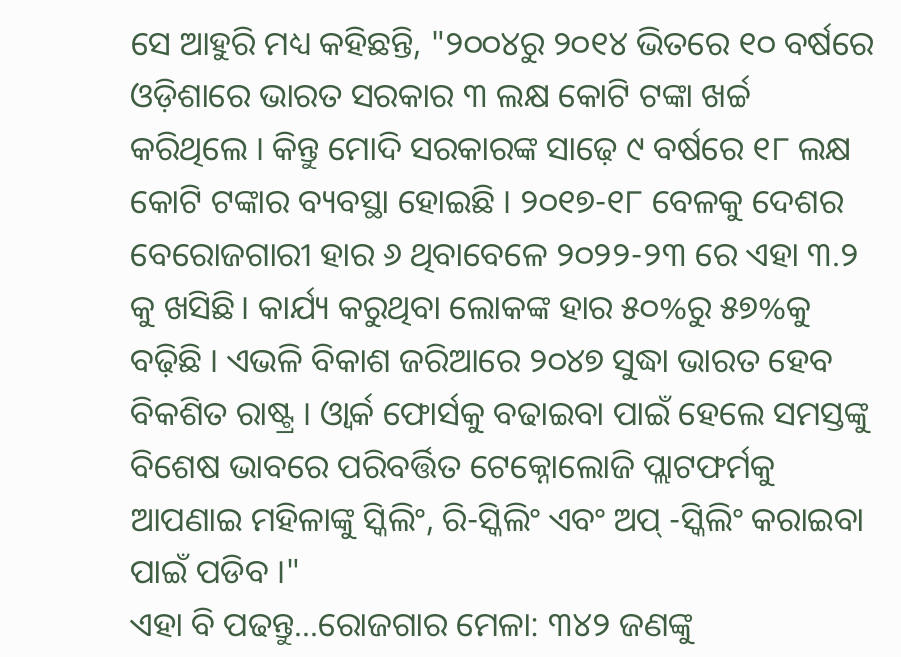ସେ ଆହୁରି ମଧ୍ୟ କହିଛନ୍ତି, "୨୦୦୪ରୁ ୨୦୧୪ ଭିତରେ ୧୦ ବର୍ଷରେ ଓଡ଼ିଶାରେ ଭାରତ ସରକାର ୩ ଲକ୍ଷ କୋଟି ଟଙ୍କା ଖର୍ଚ୍ଚ କରିଥିଲେ । କିନ୍ତୁ ମୋଦି ସରକାରଙ୍କ ସାଢ଼େ ୯ ବର୍ଷରେ ୧୮ ଲକ୍ଷ କୋଟି ଟଙ୍କାର ବ୍ୟବସ୍ଥା ହୋଇଛି । ୨୦୧୭-୧୮ ବେଳକୁ ଦେଶର ବେରୋଜଗାରୀ ହାର ୬ ଥିବାବେଳେ ୨୦୨୨-୨୩ ରେ ଏହା ୩.୨ କୁ ଖସିଛି। କାର୍ଯ୍ୟ କରୁଥିବା ଲୋକଙ୍କ ହାର ୫୦%ରୁ ୫୭%କୁ ବଢ଼ିଛି । ଏଭଳି ବିକାଶ ଜରିଆରେ ୨୦୪୭ ସୁଦ୍ଧା ଭାରତ ହେବ ବିକଶିତ ରାଷ୍ଟ୍ର । ଓ୍ୱାର୍କ ଫୋର୍ସକୁ ବଢାଇବା ପାଇଁ ହେଲେ ସମସ୍ତଙ୍କୁ ବିଶେଷ ଭାବରେ ପରିବର୍ତ୍ତିତ ଟେକ୍ନୋଲୋଜି ପ୍ଲାଟଫର୍ମକୁ ଆପଣାଇ ମହିଳାଙ୍କୁ ସ୍କିଲିଂ, ରି-ସ୍କିଲିଂ ଏବଂ ଅପ୍ -ସ୍କିଲିଂ କରାଇବା ପାଇଁ ପଡିବ ।"
ଏହା ବି ପଢନ୍ତୁ...ରୋଜଗାର ମେଳା: ୩୪୨ ଜଣଙ୍କୁ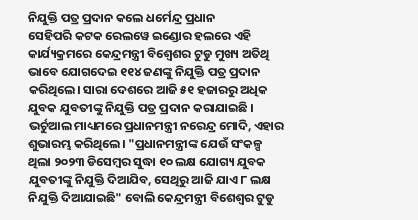ନିଯୁକ୍ତି ପତ୍ର ପ୍ରଦାନ କଲେ ଧର୍ମେନ୍ଦ୍ର ପ୍ରଧାନ
ସେହିପରି କଟକ ରେଲୱେ ଇଣ୍ଡୋର ହଲରେ ଏହି କାର୍ଯ୍ୟକ୍ରମରେ କେନ୍ଦ୍ରମନ୍ତ୍ରୀ ବିଶ୍ବେଶର ଟୁଡୁ ମୁଖ୍ୟ ଅତିଥି ଭାବେ ଯୋଗଦେଇ ୧୧୪ ଜଣଙ୍କୁ ନିଯୁକ୍ତି ପତ୍ର ପ୍ରଦାନ କରିଥିଲେ। ସାରା ଦେଶରେ ଆଜି ୫୧ ହଜାରରୁ ଅଧିକ ଯୁବକ ଯୁବତୀଙ୍କୁ ନିଯୁକ୍ତି ପତ୍ର ପ୍ରଦାନ କରାଯାଇଛି । ଭର୍ଚୁଆଲ ମାଧ୍ୟମରେ ପ୍ରଧାନମନ୍ତ୍ରୀ ନରେନ୍ଦ୍ର ମୋଦି, ଏହାର ଶୁଭାରମ୍ଭ କରିଥିଲେ। "ପ୍ରଧାନମନ୍ତ୍ରୀଙ୍କ ଯେଉଁ ସଂକଳ୍ପ ଥିଲା ୨୦୨୩ ଡିସେମ୍ବର ସୁଦ୍ଧା ୧୦ ଲକ୍ଷ ଯୋଗ୍ୟ ଯୁବକ ଯୁବତୀଙ୍କୁ ନିଯୁକ୍ତି ଦିଆଯିବ, ସେଥିରୁ ଆଜି ଯାଏ ୮ ଲକ୍ଷ ନିଯୁକ୍ତି ଦିଆଯାଇଛି" ବୋଲି କେନ୍ଦ୍ରମନ୍ତ୍ରୀ ବିଶେଶ୍ବର ଟୁଡୁ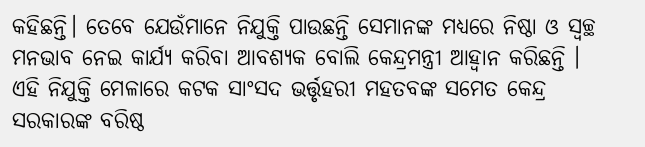କହିଛନ୍ତି। ତେବେ ଯେଉଁମାନେ ନିଯୁକ୍ତି ପାଉଛନ୍ତି ସେମାନଙ୍କ ମଧ୍ୟରେ ନିଷ୍ଠା ଓ ସ୍ୱଚ୍ଛ ମନଭାବ ନେଇ କାର୍ଯ୍ୟ କରିବା ଆବଶ୍ୟକ ବୋଲି କେନ୍ଦ୍ରମନ୍ତ୍ରୀ ଆହ୍ୱାନ କରିଛନ୍ତି । ଏହି ନିଯୁକ୍ତି ମେଳାରେ କଟକ ସାଂସଦ ଭର୍ତ୍ତୃହରୀ ମହତବଙ୍କ ସମେତ କେନ୍ଦ୍ର ସରକାରଙ୍କ ବରିଷ୍ଠ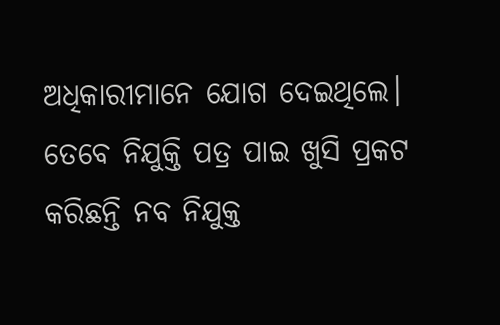ଅଧିକାରୀମାନେ ଯୋଗ ଦେଇଥିଲେ। ତେବେ ନିଯୁକ୍ତି ପତ୍ର ପାଇ ଖୁସି ପ୍ରକଟ କରିଛନ୍ତି ନବ ନିଯୁକ୍ତ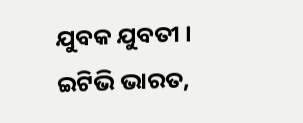ଯୁବକ ଯୁବତୀ ।
ଇଟିଭି ଭାରତ,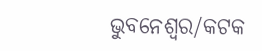ଭୁବନେଶ୍ବର/କଟକ